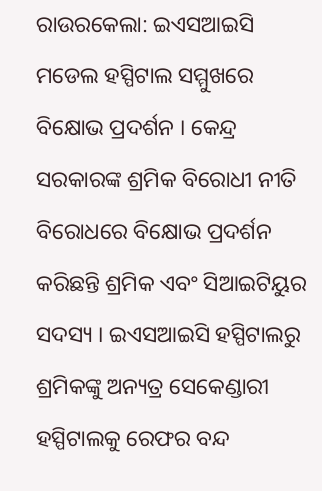ରାଉରକେଲା: ଇଏସଆଇସି ମଡେଲ ହସ୍ପିଟାଲ ସମ୍ମୁଖରେ ବିକ୍ଷୋଭ ପ୍ରଦର୍ଶନ । କେନ୍ଦ୍ର ସରକାରଙ୍କ ଶ୍ରମିକ ବିରୋଧୀ ନୀତି ବିରୋଧରେ ବିକ୍ଷୋଭ ପ୍ରଦର୍ଶନ କରିଛନ୍ତି ଶ୍ରମିକ ଏବଂ ସିଆଇଟିୟୁର ସଦସ୍ୟ । ଇଏସଆଇସି ହସ୍ପିଟାଲରୁ ଶ୍ରମିକଙ୍କୁ ଅନ୍ୟତ୍ର ସେକେଣ୍ଡାରୀ ହସ୍ପିଟାଲକୁ ରେଫର ବନ୍ଦ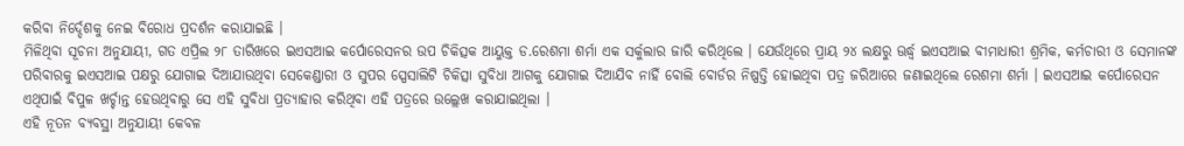କରିବା ନିର୍ଦ୍ଦେଶକୁ ନେଇ ବିରୋଧ ପ୍ରଦର୍ଶନ କରାଯାଇଛି ।
ମିଳିଥିବା ସୂଚନା ଅନୁଯାୟୀ, ଗତ ଏପ୍ରିଲ ୨୮ ତାରିଖରେ ଇଏସଆଇ କର୍ପୋରେସନର ଉପ ଚିକିତ୍ସକ ଆୟୁକ୍ତ ଡ.ରେଶମା ଶର୍ମା ଏକ ସର୍କୁଲାର ଜାରି କରିଥିଲେ । ଯେଉଁଥିରେ ପ୍ରାୟ ୨୪ ଲକ୍ଷରୁ ଊର୍ଦ୍ଧ୍ବ ଇଏସଆଇ ବୀମାଧାରୀ ଶ୍ରମିକ, କର୍ମଚାରୀ ଓ ସେମାନଙ୍କ ପରିବାରକୁ ଇଏସଆଇ ପକ୍ଷରୁ ଯୋଗାଇ ଦିଆଯାଉଥିବା ସେକେଣ୍ଡାରୀ ଓ ସୁପର ସ୍ପେସାଲିଟି ଚିକିତ୍ସା ସୁବିଧା ଆଗକୁ ଯୋଗାଇ ଦିଆଯିବ ନାହିଁ ବୋଲି ବୋର୍ଡର ନିଷ୍ପତ୍ତି ହୋଇଥିବା ପତ୍ର ଜରିଆରେ ଜଣାଇଥିଲେ ରେଶମା ଶର୍ମା । ଇଏସଆଇ କର୍ପୋରେସନ ଏଥିପାଇଁ ବିପୁଳ ଖର୍ଚ୍ଚାନ୍ତ ହେଉଥିବାରୁ ସେ ଏହି ସୁବିଧା ପ୍ରତ୍ୟାହାର କରିଥିବା ଏହି ପତ୍ରରେ ଉଲ୍ଲେଖ କରାଯାଇଥିଲା ।
ଏହି ନୂତନ ବ୍ୟବସ୍ଥା ଅନୁଯାୟୀ କେବଳ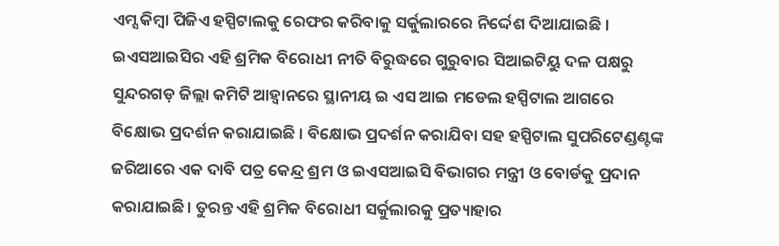ଏମ୍ସ କିମ୍ବା ପିଜିଏ ହସ୍ପିଟାଲକୁ ରେଫର କରିବାକୁ ସର୍କୁଲାରରେ ନିର୍ଦ୍ଦେଶ ଦିଆଯାଇଛି । ଇଏସଆଇସିର ଏହି ଶ୍ରମିକ ବିରୋଧୀ ନୀତି ବିରୁଦ୍ଧରେ ଗୁରୁବାର ସିଆଇଟିୟୁ ଦଳ ପକ୍ଷରୁ ସୁନ୍ଦରଗଡ଼ ଜିଲ୍ଲା କମିଟି ଆହ୍ୱାନରେ ସ୍ଥାନୀୟ ଇ ଏସ ଆଇ ମଡେଲ ହସ୍ପିଟାଲ ଆଗରେ ବିକ୍ଷୋଭ ପ୍ରଦର୍ଶନ କରାଯାଇଛି । ବିକ୍ଷୋଭ ପ୍ରଦର୍ଶନ କରାଯିବା ସହ ହସ୍ପିଟାଲ ସୁପରିଟେଣ୍ଡଣ୍ଟଙ୍କ ଜରିଆରେ ଏକ ଦାବି ପତ୍ର କେନ୍ଦ୍ର ଶ୍ରମ ଓ ଇଏସଆଇସି ବିଭାଗର ମନ୍ତ୍ରୀ ଓ ବୋର୍ଡକୁ ପ୍ରଦାନ କରାଯାଇଛି। ତୁରନ୍ତ ଏହି ଶ୍ରମିକ ବିରୋଧୀ ସର୍କୁଲାରକୁ ପ୍ରତ୍ୟାହାର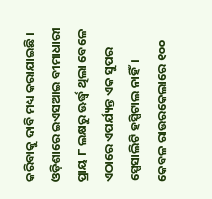କରିବାକୁ ଦାବି ମଧ୍ୟ କରାଯାଇଛି । ଓଡ଼ିଶାରେ ଇଏସଆଇ ବୀମାଧାରୀ ପ୍ରାୟ ୮ ଲକ୍ଷରୁ ଊର୍ଦ୍ଧ୍ବ ଥିଲା ବେଳେ ଏଠାରେ ଏପର୍ଯ୍ୟନ୍ତ ଏକ ସୁପର ସ୍ପେସାଲିଟି ହସ୍ପିଟାଲ ନାହିଁ। କେବଳ ରାଉରକେଲାରେ ୧୦୦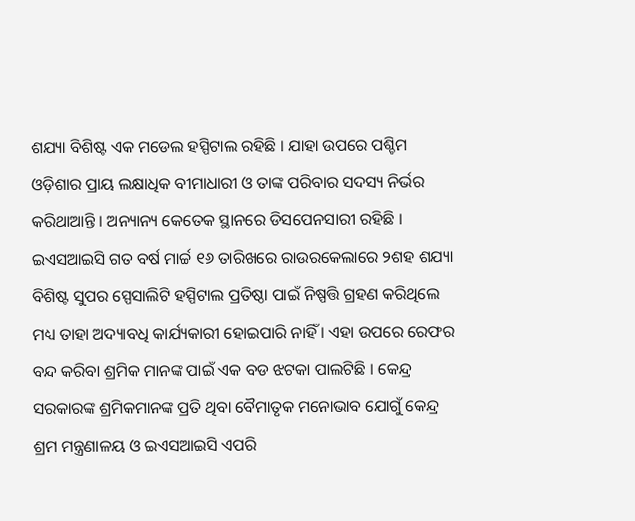ଶଯ୍ୟା ବିଶିଷ୍ଟ ଏକ ମଡେଲ ହସ୍ପିଟାଲ ରହିଛି । ଯାହା ଉପରେ ପଶ୍ଚିମ ଓଡ଼ିଶାର ପ୍ରାୟ ଲକ୍ଷାଧିକ ବୀମାଧାରୀ ଓ ତାଙ୍କ ପରିବାର ସଦସ୍ୟ ନିର୍ଭର କରିଥାଆନ୍ତି । ଅନ୍ୟାନ୍ୟ କେତେକ ସ୍ଥାନରେ ଡିସପେନସାରୀ ରହିଛି ।
ଇଏସଆଇସି ଗତ ବର୍ଷ ମାର୍ଚ୍ଚ ୧୬ ତାରିଖରେ ରାଉରକେଲାରେ ୨ଶହ ଶଯ୍ୟା ବିଶିଷ୍ଟ ସୁପର ସ୍ପେସାଲିଟି ହସ୍ପିଟାଲ ପ୍ରତିଷ୍ଠା ପାଇଁ ନିଷ୍ପତ୍ତି ଗ୍ରହଣ କରିଥିଲେ ମଧ୍ୟ ତାହା ଅଦ୍ୟାବଧି କାର୍ଯ୍ୟକାରୀ ହୋଇପାରି ନାହିଁ । ଏହା ଉପରେ ରେଫର ବନ୍ଦ କରିବା ଶ୍ରମିକ ମାନଙ୍କ ପାଇଁ ଏକ ବଡ ଝଟକା ପାଲଟିଛି । କେନ୍ଦ୍ର ସରକାରଙ୍କ ଶ୍ରମିକମାନଙ୍କ ପ୍ରତି ଥିବା ବୈମାତୃକ ମନୋଭାବ ଯୋଗୁଁ କେନ୍ଦ୍ର ଶ୍ରମ ମନ୍ତ୍ରଣାଳୟ ଓ ଇଏସଆଇସି ଏପରି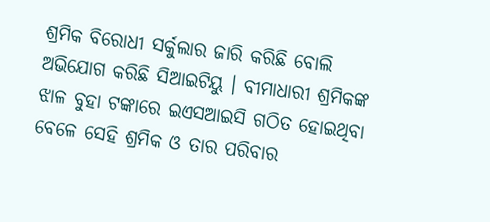ଶ୍ରମିକ ବିରୋଧୀ ସର୍କୁଲାର ଜାରି କରିଛି ବୋଲି ଅଭିଯୋଗ କରିଛି ସିଆଇଟିୟୁ । ବୀମାଧାରୀ ଶ୍ରମିକଙ୍କ ଝାଳ ବୁହା ଟଙ୍କାରେ ଇଏସଆଇସି ଗଠିତ ହୋଇଥିବା ବେଳେ ସେହି ଶ୍ରମିକ ଓ ତାର ପରିବାର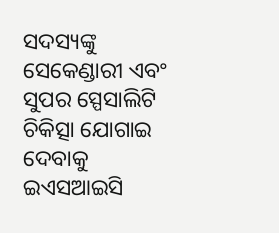ସଦସ୍ୟଙ୍କୁ ସେକେଣ୍ଡାରୀ ଏବଂ ସୁପର ସ୍ପେସାଲିଟି ଚିକିତ୍ସା ଯୋଗାଇ ଦେବାକୁ ଇଏସଆଇସି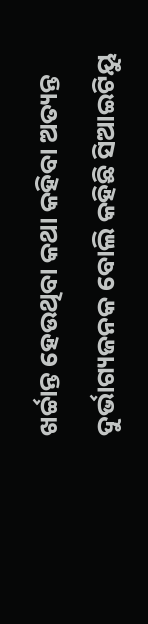ଖର୍ଚ୍ଚାନ୍ତ ହେଉଥିବା କଥା କହିବା ଅତ୍ୟନ୍ତ ଦୁର୍ଭାଗ୍ୟଜନକ ବୋଲି କହିଛି ସିଆଇଟିୟୁ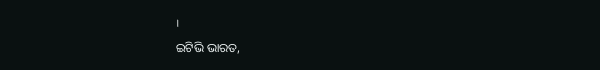।
ଇଟିଭି ଭାରତ,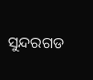ସୁନ୍ଦରଗଡ